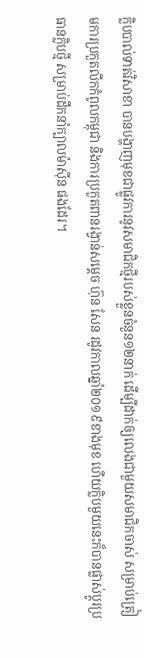ក្លិបបាល់ទាត់វិសាខា បានបង្ហាញមុខជាផ្លូវការនូវសមាជិកថ្មីរបស់ខ្លួនចំនួន១២នាក់ ដើម្បីដាក់ឲ្យលេងជាមួយសមាជិកចាស់ សម្រាប់ត្រៀមការប្រកួតលីកកំពូលកម្ពុជា និងការប្រកួតពានរង្វាន់សម្តេច ហ៊ុន សែន រដូវកាលឆ្នាំ២០១៩ខាងមុខ ហើយក្លិបមួយនេះក៏បានផ្លាស់ប្តូរប្រធានក្លិបថ្មី សម្រាប់ដឹកនាំក្បាលម៉ាស៊ីន ផងដែរ។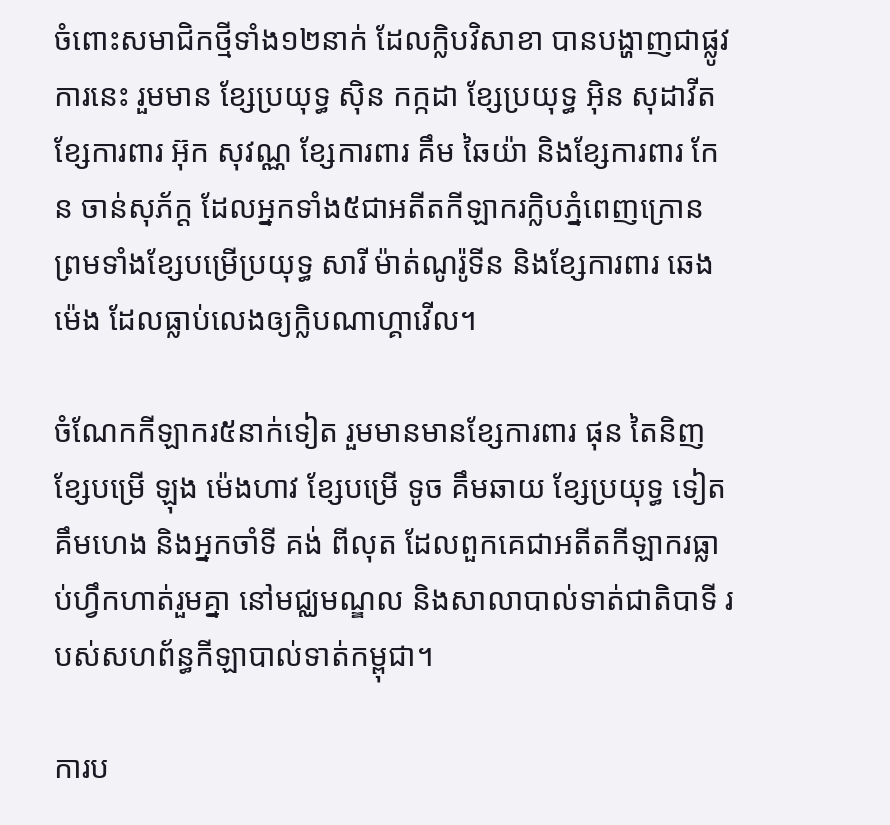ចំពោះសមាជិកថ្មីទាំង១២នាក់ ដែលក្លិបវិសាខា បានបង្ហាញជាផ្លូវការនេះ រួមមាន ខ្សែប្រយុទ្ធ ស៊ិន កក្កដា ខ្សែប្រយុទ្ធ អ៊ិន សុដាវីត ខ្សែការពារ អ៊ុក សុវណ្ណ ខ្សែការពារ គឹម ឆៃយ៉ា និងខ្សែការពារ កែន ចាន់សុភ័ក្ដ ដែលអ្នកទាំង៥ជាអតីតកីឡាករក្លិបភ្នំពេញក្រោន ព្រមទាំងខ្សែបម្រើប្រយុទ្ធ សារី ម៉ាត់ណូរ៉ូទីន និងខ្សែការពារ ឆេង ម៉េង ដែលធ្លាប់លេងឲ្យក្លិបណាហ្គាវើល។

ចំណែកកីឡាករ៥នាក់ទៀត រួមមានមានខ្សែការពារ ផុន តៃនិញ ខ្សែបម្រើ ឡុង ម៉េងហាវ ខ្សែបម្រើ ទូច គឹមឆាយ ខ្សែប្រយុទ្ធ ទៀត គឹមហេង និងអ្នកចាំទី គង់ ពីលុត ដែលពួកគេជាអតីតកីឡាករធ្លាប់ហ្វឹកហាត់រួមគ្នា នៅមជ្ឈមណ្ឌល និងសាលាបាល់ទាត់ជាតិបាទី របស់សហព័ន្ធកីឡាបាល់ទាត់កម្ពុជា។

ការប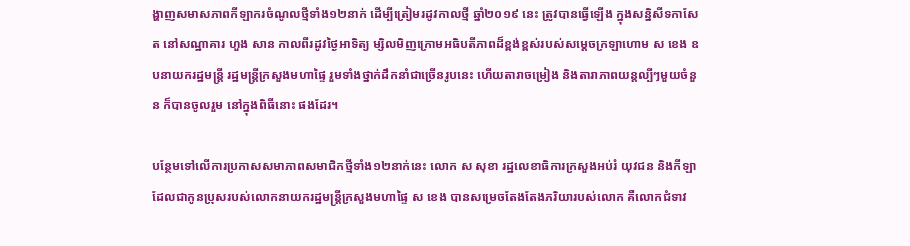ង្ហាញសមាសភាពកីឡាករចំណូលថ្មីទាំង១២នាក់ ដើម្បីត្រៀមរដូវកាលថ្មី ឆ្នាំ២០១៩ នេះ ត្រូវបានធ្វើឡើង ក្នុងសន្និសីទកាសែត នៅសណ្ឋាគារ ហួង សាន កាលពីរដូវថ្ងៃអាទិត្យ ម្សិលមិញក្រោមអធិបតីភាពដ៏ខ្ពង់ខ្ពស់របស់សម្ដេចក្រឡាហោម ស ខេង ឧបនាយករដ្ឋមន្ដ្រី រដ្ឋមន្ដ្រីក្រសួងមហាផ្ទៃ រួមទាំងថ្នាក់ដឹកនាំជាច្រើនរូបនេះ ហើយតារាចម្រៀង និងតារាភាពយន្តល្បីៗមួយចំនួន ក៏បានចូលរួម នៅក្នុងពិធីនោះ ផងដែរ។

បន្ថែមទៅលើការប្រកាសសមាភាពសមាជិកថ្មីទាំង១២នាក់នេះ លោក ស សុខា រដ្ឋលេខាធិការក្រសួងអប់រំ យុវជន និងកីឡា ដែលជាកូនប្រុសរបស់លោកនាយករដ្ឋមន្រ្តីក្រសួងមហាផ្ទៃ ស ខេង បានសម្រេចតែងតែងភរិយារបស់លោក គឺលោកជំទាវ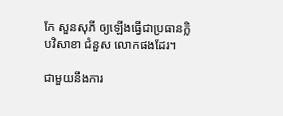កែ សួនសុភី ឲ្យឡើងធ្វើជាប្រធានក្លិបវិសាខា ជំនួស លោកផងដែរ។

ជាមួយនឹងការ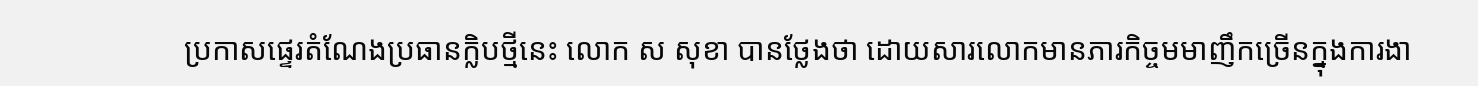ប្រកាសផ្ទេរតំណែងប្រធានក្លិបថ្មីនេះ លោក ស សុខា បានថ្លែងថា ដោយសារលោកមានភារកិច្ចមមាញឹកច្រើនក្នុងការងា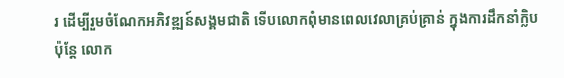រ ដើម្បីរួមចំណែកអភិវឌ្ឍន៍សង្គមជាតិ ទើបលោកពុំមានពេលវេលាគ្រប់គ្រាន់ ក្នុងការដឹកនាំក្លិប ប៉ុន្ដែ លោក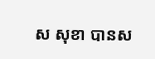ស សុខា បានស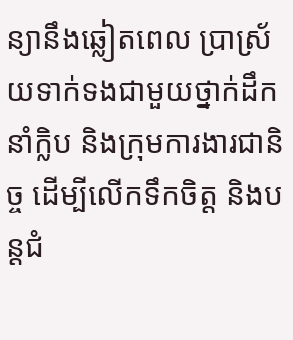ន្យានឹងឆ្លៀតពេល ប្រាស្រ័យទាក់ទងជាមួយថ្នាក់ដឹកនាំក្លិប និងក្រុមការងារជានិច្ច ដើម្បីលើកទឹកចិត្ត និងបន្ដជំ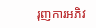រុញការអភិវ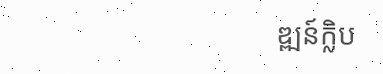ឌ្ឍន៍ក្លិប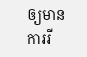ឲ្យមានការរី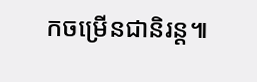កចម្រើនជានិរន្ដ៕